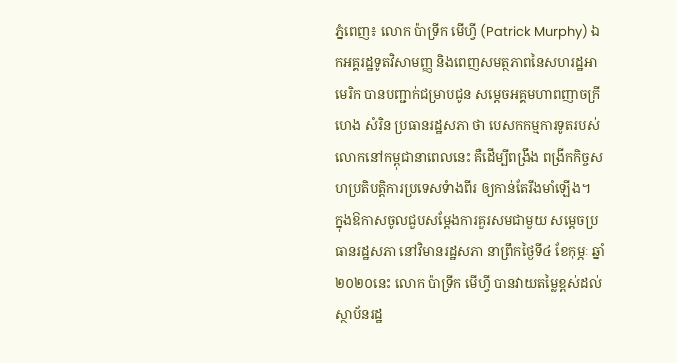ភ្នំពេញ៖ លោក ប៉ាទ្រីក មើហ្វី (Patrick Murphy) ឯកអគ្គរដ្ឋទូតវិសាមញ្ញ និងពេញសមត្ថភាពនៃសហរដ្ឋអាមេរិក បានបញ្ជាក់ជម្រាបជូន សម្តេចអគ្គមហាពញាចក្រី ហេង សំរិន ប្រធានរដ្ឋសភា ថា បេសកកម្មការទូតរបស់លោកនៅកម្ពុជានាពេលនេះ គឺដើម្បីពង្រឹង ពង្រីកកិច្ចសហប្រតិបត្តិការប្រទេសទំាងពីរ ឲ្យកាន់តែរឹងមាំឡើង។
ក្នុងឱកាសចូលជួបសម្តែងការគួរសមជាមួយ សម្តេចប្រធានរដ្ឋសភា នៅវិមានរដ្ឋសភា នាព្រឹកថ្ងៃទី៤ ខែកុម្ភៈ ឆ្នាំ២០២០នេះ លោក ប៉ាទ្រីក មើហ្វី បានវាយតម្លៃខ្ពស់ដល់ស្ថាប័នរដ្ឋ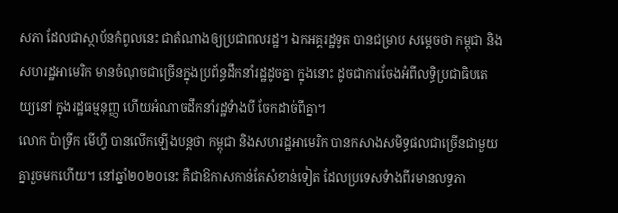សភា ដែលជាស្ថាប័នកំពូលនេះ ជាតំណាងឲ្យប្រជាពលរដ្ឋ។ ឯកអគ្គរដ្ឋទូត បានជម្រាប សម្តេចថា កម្ពុជា និងសហរដ្ឋអាមេរិក មានចំណុចជាច្រើនក្នុងប្រព័ន្ធដឹកនាំរដ្ឋដូចគ្នា ក្នុងនោះ ដូចជាការចែងអំពីលទ្ធិប្រជាធិបតេយ្យនៅ ក្នុងរដ្ឋធម្មនុញ្ញ ហើយអំណាចដឹកនាំរដ្ឋទំាងបី ចែកដាច់ពីគ្នា។
លោក ប៉ាទ្រីក មើហ្វី បានលើកឡើងបន្តថា កម្ពុជា និងសហរដ្ឋអាមេរិក បានកសាងសមិទ្ធផលជាច្រើនជាមួយគ្នារួចមកហើយ។ នៅឆ្នាំ២០២០នេះ គឺជាឱកាសកាន់តែសំខាន់ទៀត ដែលប្រទេសទំាងពីរមានលទ្ធភា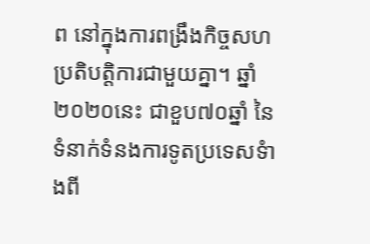ព នៅក្នុងការពង្រឹងកិច្ចសហប្រតិបត្តិការជាមួយគ្នា។ ឆ្នាំ២០២០នេះ ជាខួប៧០ឆ្នាំ នៃទំនាក់ទំនងការទូតប្រទេសទំាងពី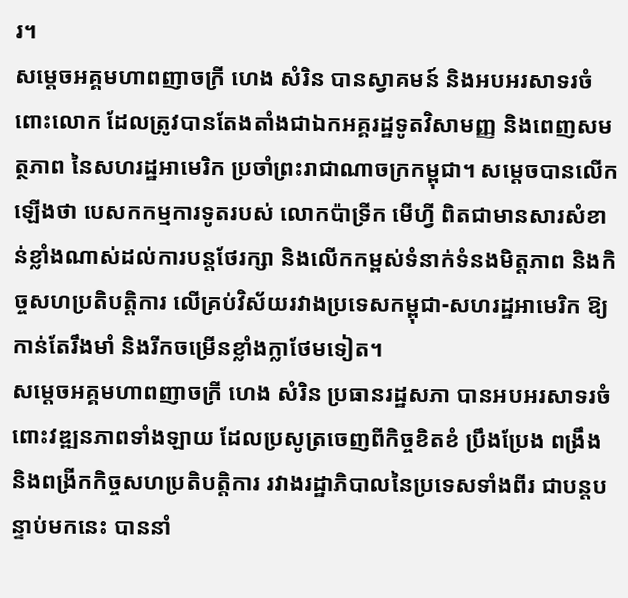រ។
សម្តេចអគ្គមហាពញាចក្រី ហេង សំរិន បានស្វាគមន៍ និងអបអរសាទរចំពោះលោក ដែលត្រូវបានតែងតាំងជាឯកអគ្គរដ្ឋទូតវិសាមញ្ញ និងពេញសមត្ថភាព នៃសហរដ្ឋអាមេរិក ប្រចាំព្រះរាជាណាចក្រកម្ពុជា។ សម្តេចបានលើកឡើងថា បេសកកម្មការទូតរបស់ លោកប៉ាទ្រីក មើហ្វី ពិតជាមានសារសំខាន់ខ្លាំងណាស់ដល់ការបន្តថែរក្សា និងលើកកម្ពស់ទំនាក់ទំនងមិត្តភាព និងកិច្ចសហប្រតិបត្តិការ លើគ្រប់វិស័យរវាងប្រទេសកម្ពុជា-សហរដ្ឋអាមេរិក ឱ្យកាន់តែរឹងមាំ និងរីកចម្រើនខ្លាំងក្លាថែមទៀត។
សម្តេចអគ្គមហាពញាចក្រី ហេង សំរិន ប្រធានរដ្ឋសភា បានអបអរសាទរចំពោះវឌ្ឍនភាពទាំងឡាយ ដែលប្រសូត្រចេញពីកិច្ចខិតខំ ប្រឹងប្រែង ពង្រឹង និងពង្រីកកិច្ចសហប្រតិបត្តិការ រវាងរដ្ឋាភិបាលនៃប្រទេសទាំងពីរ ជាបន្តបន្ទាប់មកនេះ បាននាំ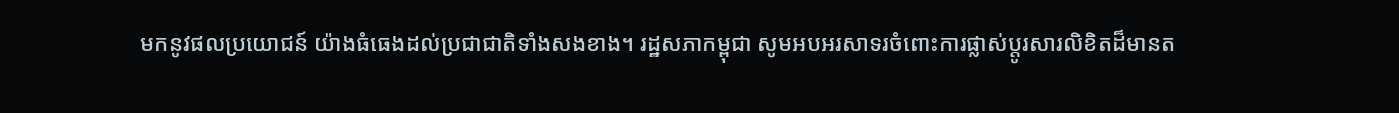មកនូវផលប្រយោជន៍ យ៉ាងធំធេងដល់ប្រជាជាតិទាំងសងខាង។ រដ្ឋសភាកម្ពុជា សូមអបអរសាទរចំពោះការផ្លាស់ប្តូរសារលិខិតដ៏មានត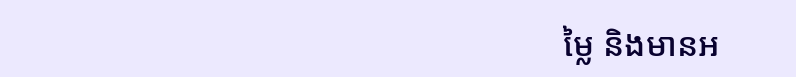ម្លៃ និងមានអ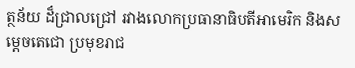ត្ថន័យ ដ៏ជ្រាលជ្រៅ រវាងលោកប្រធានាធិបតីអាមេរិក និងសម្តេចតេជោ ប្រមុខរាជ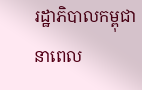រដ្ឋាភិបាលកម្ពុជា នាពេល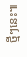ថ្មីៗនេះ៕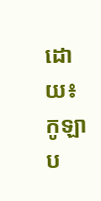ដោយ៖កូឡាប